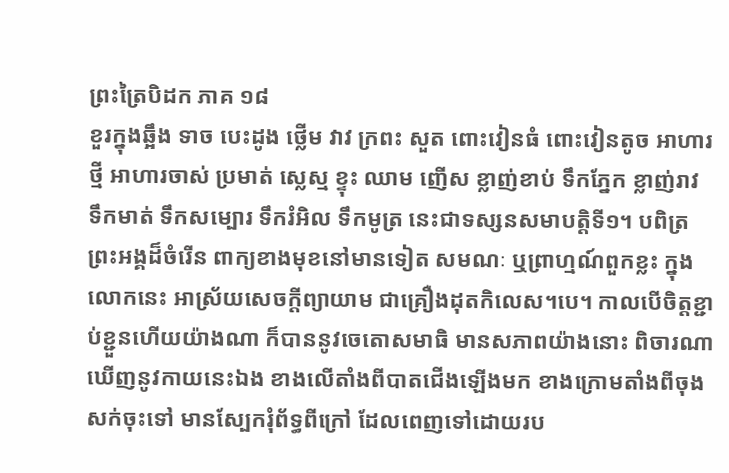ព្រះត្រៃបិដក ភាគ ១៨
ខួរក្នុងឆ្អឹង ទាច បេះដូង ថ្លើម វាវ ក្រពះ សួត ពោះវៀនធំ ពោះវៀនតូច អាហារថ្មី អាហារចាស់ ប្រមាត់ ស្លេស្ម ខ្ទុះ ឈាម ញើស ខ្លាញ់ខាប់ ទឹកភ្នែក ខ្លាញ់រាវ ទឹកមាត់ ទឹកសម្បោរ ទឹករំអិល ទឹកមូត្រ នេះជាទស្សនសមាបត្តិទី១។ បពិត្រព្រះអង្គដ៏ចំរើន ពាក្យខាងមុខនៅមានទៀត សមណៈ ឬព្រាហ្មណ៍ពួកខ្លះ ក្នុងលោកនេះ អាស្រ័យសេចក្តីព្យាយាម ជាគ្រឿងដុតកិលេស។បេ។ កាលបើចិត្តខ្ជាប់ខ្ជួនហើយយ៉ាងណា ក៏បាននូវចេតោសមាធិ មានសភាពយ៉ាងនោះ ពិចារណាឃើញនូវកាយនេះឯង ខាងលើតាំងពីបាតជើងឡើងមក ខាងក្រោមតាំងពីចុងសក់ចុះទៅ មានស្បែករុំព័ទ្ធពីក្រៅ ដែលពេញទៅដោយរប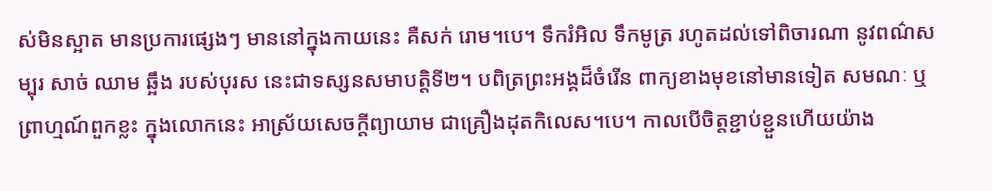ស់មិនស្អាត មានប្រការផ្សេងៗ មាននៅក្នុងកាយនេះ គឺសក់ រោម។បេ។ ទឹករំអិល ទឹកមូត្រ រហូតដល់ទៅពិចារណា នូវពណ៌សម្បុរ សាច់ ឈាម ឆ្អឹង របស់បុរស នេះជាទស្សនសមាបត្តិទី២។ បពិត្រព្រះអង្គដ៏ចំរើន ពាក្យខាងមុខនៅមានទៀត សមណៈ ឬព្រាហ្មណ៍ពួកខ្លះ ក្នុងលោកនេះ អាស្រ័យសេចក្តីព្យាយាម ជាគ្រឿងដុតកិលេស។បេ។ កាលបើចិត្តខ្ជាប់ខ្ជួនហើយយ៉ាង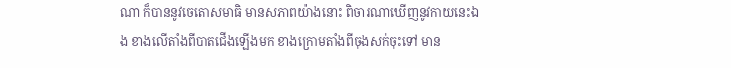ណា ក៏បាននូវចេតោសមាធិ មានសភាពយ៉ាងនោះ ពិចារណាឃើញនូវកាយនេះឯង ខាងលើតាំងពីបាតជើងឡើងមក ខាងក្រោមតាំងពីចុងសក់ចុះទៅ មាន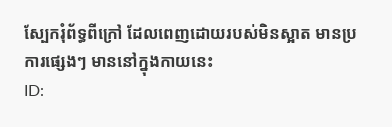ស្បែករុំព័ទ្ធពីក្រៅ ដែលពេញដោយរបស់មិនស្អាត មានប្រការផ្សេងៗ មាននៅក្នុងកាយនេះ
ID: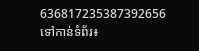636817235387392656
ទៅកាន់ទំព័រ៖